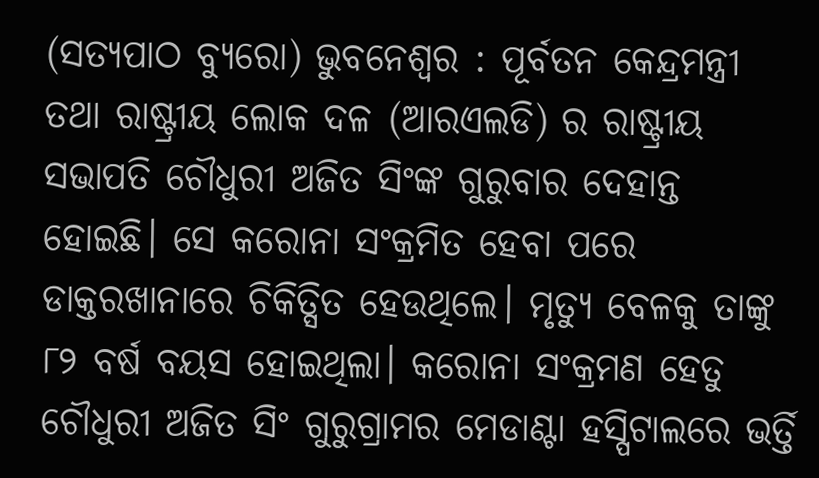(ସତ୍ୟପାଠ ବ୍ୟୁରୋ) ଭୁବନେଶ୍ବର : ପୂର୍ବତନ କେନ୍ଦ୍ରମନ୍ତ୍ରୀ ତଥା ରାଷ୍ଟ୍ରୀୟ ଲୋକ ଦଳ (ଆରଏଲଡି) ର ରାଷ୍ଟ୍ରୀୟ ସଭାପତି ଚୌଧୁରୀ ଅଜିତ ସିଂଙ୍କ ଗୁରୁବାର ଦେହାନ୍ତ ହୋଇଛି। ସେ କରୋନା ସଂକ୍ରମିତ ହେବା ପରେ ଡାକ୍ତରଖାନାରେ ଚିକିତ୍ସିତ ହେଉଥିଲେ। ମୃତ୍ୟୁ ବେଳକୁ ତାଙ୍କୁ ୮୨ ବର୍ଷ ବୟସ ହୋଇଥିଲା। କରୋନା ସଂକ୍ରମଣ ହେତୁ ଚୌଧୁରୀ ଅଜିତ ସିଂ ଗୁରୁଗ୍ରାମର ମେଡାଣ୍ଟା ହସ୍ପିଟାଲରେ ଭର୍ତ୍ତି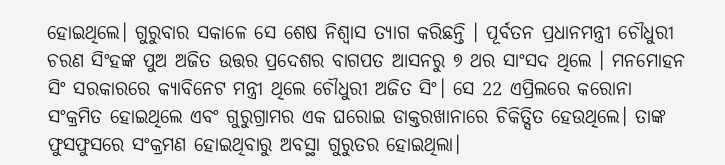ହୋଇଥିଲେ। ଗୁରୁବାର ସକାଳେ ସେ ଶେଷ ନିଶ୍ୱାସ ତ୍ୟାଗ କରିଛନ୍ତି । ପୂର୍ବତନ ପ୍ରଧାନମନ୍ତ୍ରୀ ଚୌଧୁରୀ ଚରଣ ସିଂହଙ୍କ ପୁଅ ଅଜିତ ଉତ୍ତର ପ୍ରଦେଶର ବାଗପତ ଆସନରୁ ୭ ଥର ସାଂସଦ ଥିଲେ । ମନମୋହନ ସିଂ ସରକାରରେ କ୍ୟାବିନେଟ ମନ୍ତ୍ରୀ ଥିଲେ ଚୌଧୁରୀ ଅଜିତ ସିଂ। ସେ 22 ଏପ୍ରିଲରେ କରୋନା ସଂକ୍ରମିତ ହୋଇଥିଲେ ଏବଂ ଗୁରୁଗ୍ରାମର ଏକ ଘରୋଇ ଡାକ୍ତରଖାନାରେ ଚିକିତ୍ସିତ ହେଉଥିଲେ। ତାଙ୍କ ଫୁସଫୁସରେ ସଂକ୍ରମଣ ହୋଇଥିବାରୁ ଅବସ୍ଥା ଗୁରୁତର ହୋଇଥିଲା।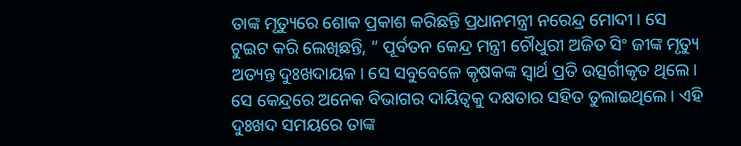ତାଙ୍କ ମୃତ୍ୟୁରେ ଶୋକ ପ୍ରକାଶ କରିଛନ୍ତି ପ୍ରଧାନମନ୍ତ୍ରୀ ନରେନ୍ଦ୍ର ମୋଦୀ। ସେ ଟୁଇଟ କରି ଲେଖିଛନ୍ତି, ” ପୂର୍ବତନ କେନ୍ଦ୍ର ମନ୍ତ୍ରୀ ଚୌଧୁରୀ ଅଜିତ ସିଂ ଜୀଙ୍କ ମୃତ୍ୟୁ ଅତ୍ୟନ୍ତ ଦୁଃଖଦାୟକ। ସେ ସବୁବେଳେ କୃଷକଙ୍କ ସ୍ୱାର୍ଥ ପ୍ରତି ଉତ୍ସର୍ଗୀକୃତ ଥିଲେ। ସେ କେନ୍ଦ୍ରରେ ଅନେକ ବିଭାଗର ଦାୟିତ୍ବକୁ ଦକ୍ଷତାର ସହିତ ତୁଲାଇଥିଲେ। ଏହି ଦୁଃଖଦ ସମୟରେ ତାଙ୍କ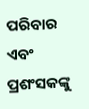ପରିବାର ଏବଂ ପ୍ରଶଂସକଙ୍କୁ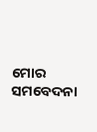ମୋର ସମବେଦନା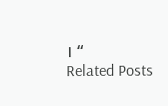। “
Related Posts